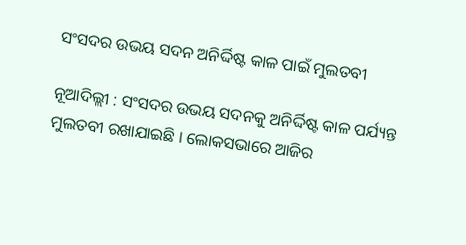ସଂସଦର ଉଭୟ ସଦନ ଅନିର୍ଦ୍ଦିଷ୍ଟ କାଳ ପାଇଁ ମୁଲତବୀ

ନୂଆଦିଲ୍ଲୀ : ସଂସଦର ଉଭୟ ସଦନକୁ ଅନିର୍ଦ୍ଦିଷ୍ଟ କାଳ ପର୍ଯ୍ୟନ୍ତ ମୁଲତବୀ ରଖାଯାଇଛି । ଲୋକସଭାରେ ଆଜିର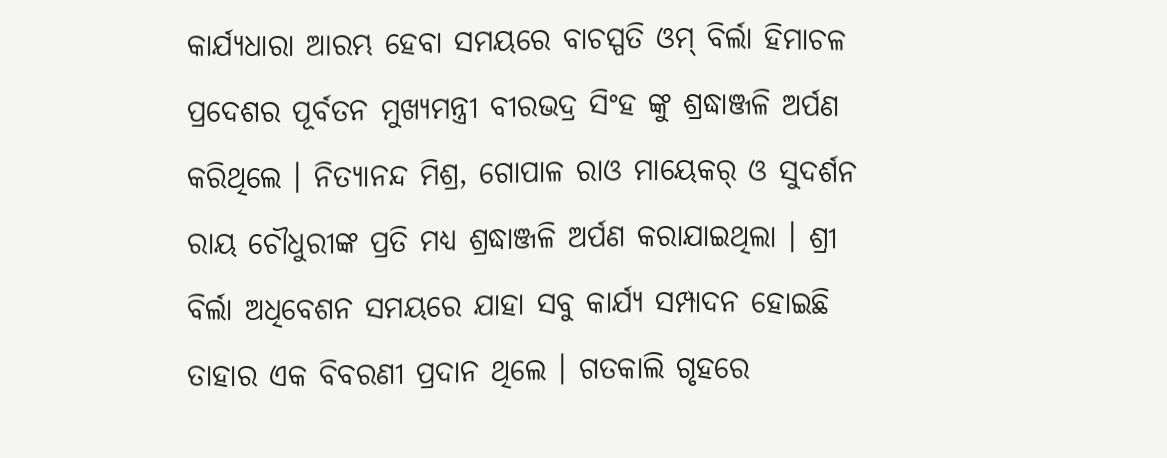କାର୍ଯ୍ୟଧାରା ଆରମ୍ଭ ହେବା ସମୟରେ ବାଚସ୍ପତି ଓମ୍‍ ବିର୍ଲା ହିମାଚଳ ପ୍ରଦେଶର ପୂର୍ବତନ ମୁଖ୍ୟମନ୍ତ୍ରୀ ବୀରଭଦ୍ର ସିଂହ ଙ୍କୁ ଶ୍ରଦ୍ଧାଞ୍ଜଳି ଅର୍ପଣ କରିଥିଲେ । ନିତ୍ୟାନନ୍ଦ ମିଶ୍ର, ଗୋପାଳ ରାଓ ମାୟେକର୍‍ ଓ ସୁଦର୍ଶନ ରାୟ ଚୌଧୁରୀଙ୍କ ପ୍ରତି ମଧ୍ୟ ଶ୍ରଦ୍ଧାଞ୍ଜଳି ଅର୍ପଣ କରାଯାଇଥିଲା । ଶ୍ରୀ ବିର୍ଲା ଅଧିବେଶନ ସମୟରେ ଯାହା ସବୁ କାର୍ଯ୍ୟ ସମ୍ପାଦନ ହୋଇଛି ତାହାର ଏକ ବିବରଣୀ ପ୍ରଦାନ ଥିଲେ । ଗତକାଲି ଗୃହରେ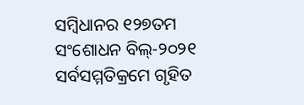ସମ୍ବିଧାନର ୧୨୭ତମ ସଂଶୋଧନ ବିଲ୍‍-୨୦୨୧ ସର୍ବସମ୍ମତିକ୍ରମେ ଗୃହିତ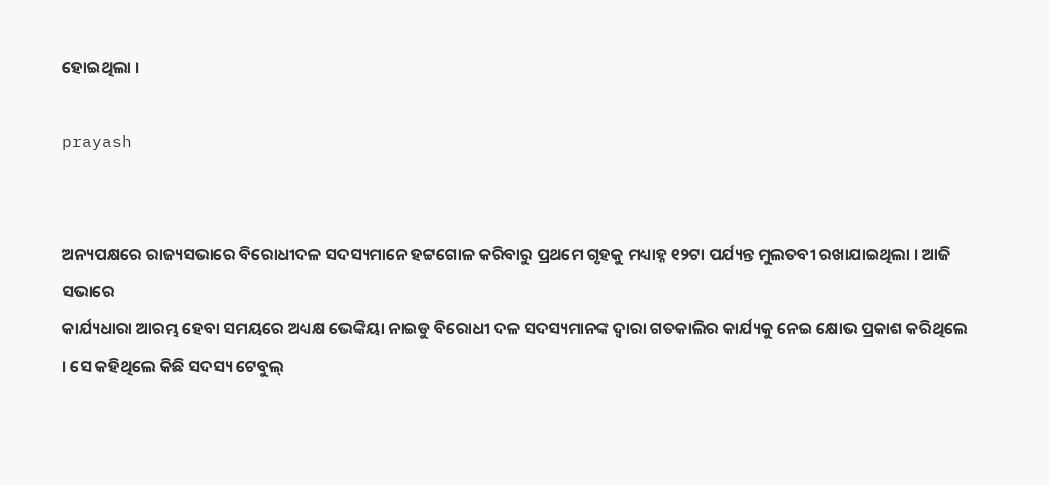ହୋଇଥିଲା ।

prayash


ଅନ୍ୟପକ୍ଷରେ ରାଜ୍ୟସଭାରେ ବିରୋଧୀଦଳ ସଦସ୍ୟମାନେ ହଟ୍ଟଗୋଳ କରିବାରୁ ପ୍ରଥମେ ଗୃହକୁ ମଧ୍ୟାହ୍ନ ୧୨ଟା ପର୍ଯ୍ୟନ୍ତ ମୁଲତବୀ ରଖାଯାଇଥିଲା । ଆଜି ସଭାରେ
କାର୍ଯ୍ୟଧାରା ଆରମ୍ଭ ହେବା ସମୟରେ ଅଧ୍ୟକ୍ଷ ଭେଙ୍କିୟା ନାଇଡୁ ବିରୋଧୀ ଦଳ ସଦସ୍ୟମାନଙ୍କ ଦ୍ୱାରା ଗତକାଲିର କାର୍ଯ୍ୟକୁ ନେଇ କ୍ଷୋଭ ପ୍ରକାଶ କରିଥିଲେ । ସେ କହିଥିଲେ କିଛି ସଦସ୍ୟ ଟେବୁଲ୍‍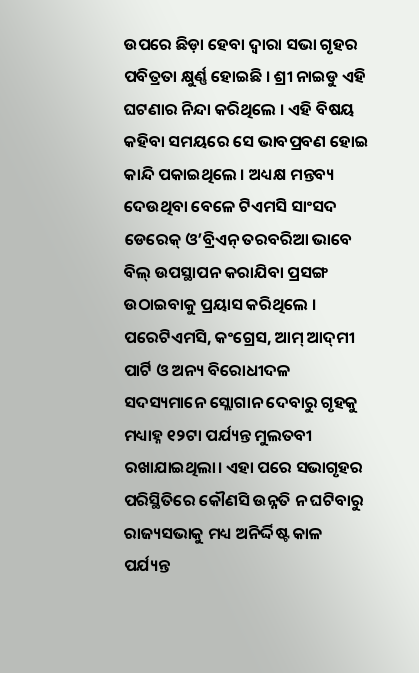ଉପରେ ଛିଡ଼ା ହେବା ଦ୍ୱାରା ସଭା ଗୃହର ପବିତ୍ରତା କ୍ଷୁର୍ଣ୍ଣ ହୋଇଛି । ଶ୍ରୀ ନାଇଡୁ ଏହି ଘଟଣାର ନିନ୍ଦା କରିଥିଲେ । ଏହି ବିଷୟ କହିବା ସମୟରେ ସେ ଭାବପ୍ରବଣ ହୋଇ କାନ୍ଦି ପକାଇଥିଲେ । ଅଧ୍ୟକ୍ଷ ମନ୍ତବ୍ୟ ଦେଉଥିବା ବେଳେ ଟିଏମସି ସାଂସଦ ଡେରେକ୍‍ ଓ’ବ୍ରିଏନ୍‍ ତରବରିଆ ଭାବେ ବିଲ୍‍ ଉପସ୍ଥାପନ କରାଯିବା ପ୍ରସଙ୍ଗ ଉଠାଇବାକୁ ପ୍ରୟାସ କରିଥିଲେ । ପରେଟିଏମସି, କଂଗ୍ରେସ, ଆମ୍‍ ଆଦ୍‍ମୀ ପାର୍ଟି ଓ ଅନ୍ୟ ବିରୋଧୀଦଳ ସଦସ୍ୟମାନେ ସ୍ଲୋଗାନ ଦେବାରୁ ଗୃହକୁ ମଧ୍ୟାହ୍ନ ୧୨ଟା ପର୍ଯ୍ୟନ୍ତ ମୁଲତବୀ ରଖାଯାଇଥିଲା। ଏହା ପରେ ସଭାଗୃହର ପରିସ୍ଥିତିରେ କୌଣସି ଉନ୍ନତି ନ ଘଟିବାରୁ ରାଜ୍ୟସଭାକୁ ମଧ୍ୟ ଅନିର୍ଦ୍ଦିଷ୍ଟ କାଳ ପର୍ଯ୍ୟନ୍ତ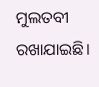ମୁଲତବୀ ରଖାଯାଇଛି।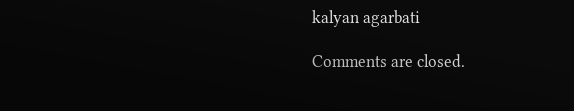kalyan agarbati

Comments are closed.